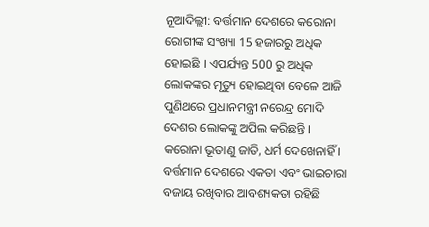ନୂଆଦିଲ୍ଲୀ: ବର୍ତ୍ତମାନ ଦେଶରେ କରୋନା ରୋଗୀଙ୍କ ସଂଖ୍ୟା 15 ହଜାରରୁ ଅଧିକ ହୋଇଛି । ଏପର୍ଯ୍ୟନ୍ତ 500 ରୁ ଅଧିକ ଲୋକଙ୍କର ମୃତ୍ୟୁ ହୋଇଥିବା ବେଳେ ଆଜି ପୁଣିଥରେ ପ୍ରଧାନମନ୍ତ୍ରୀ ନରେନ୍ଦ୍ର ମୋଦି ଦେଶର ଲୋକଙ୍କୁ ଅପିଲ କରିଛନ୍ତି । କରୋନା ଭୂତାଣୁ ଜାତି, ଧର୍ମ ଦେଖେନାହିଁ । ବର୍ତ୍ତମାନ ଦେଶରେ ଏକତା ଏବଂ ଭାଇଚାରା ବଜାୟ ରଖିବାର ଆବଶ୍ୟକତା ରହିଛି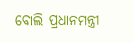ବୋଲି ପ୍ରଧାନମନ୍ତ୍ରୀ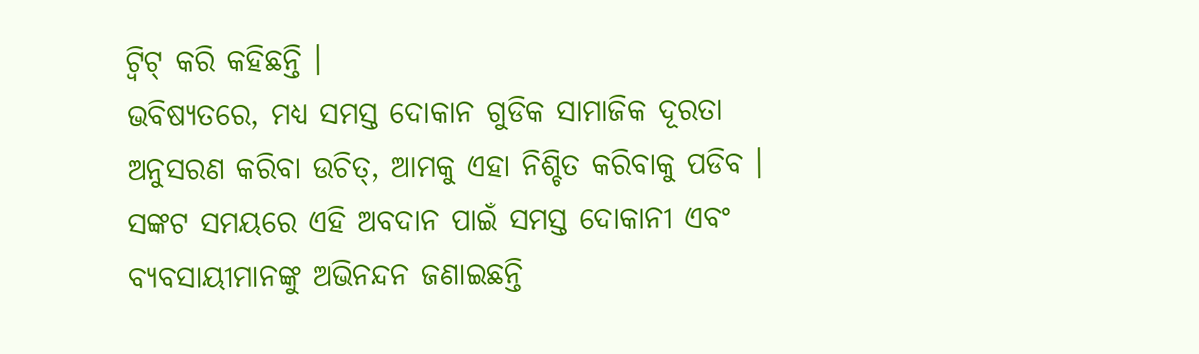ଟ୍ୱିଟ୍ କରି କହିଛନ୍ତି ।
ଭବିଷ୍ୟତରେ, ମଧ୍ୟ ସମସ୍ତ ଦୋକାନ ଗୁଡିକ ସାମାଜିକ ଦୂରତା ଅନୁସରଣ କରିବା ଉଚିତ୍, ଆମକୁ ଏହା ନିଶ୍ଚିତ କରିବାକୁ ପଡିବ । ସଙ୍କଟ ସମୟରେ ଏହି ଅବଦାନ ପାଇଁ ସମସ୍ତ ଦୋକାନୀ ଏବଂ ବ୍ୟବସାୟୀମାନଙ୍କୁ ଅଭିନନ୍ଦନ ଜଣାଇଛନ୍ତି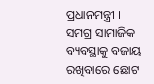ପ୍ରଧାନମନ୍ତ୍ରୀ ।
ସମଗ୍ର ସାମାଜିକ ବ୍ୟବସ୍ଥାକୁ ବଜାୟ ରଖିବାରେ ଛୋଟ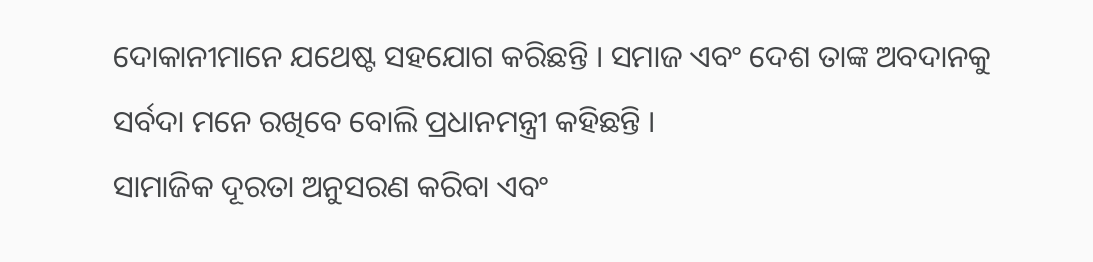ଦୋକାନୀମାନେ ଯଥେଷ୍ଟ ସହଯୋଗ କରିଛନ୍ତି । ସମାଜ ଏବଂ ଦେଶ ତାଙ୍କ ଅବଦାନକୁ ସର୍ବଦା ମନେ ରଖିବେ ବୋଲି ପ୍ରଧାନମନ୍ତ୍ରୀ କହିଛନ୍ତି ।
ସାମାଜିକ ଦୂରତା ଅନୁସରଣ କରିବା ଏବଂ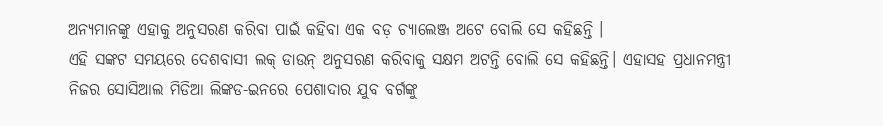ଅନ୍ୟମାନଙ୍କୁ ଏହାକୁ ଅନୁସରଣ କରିବା ପାଇଁ କହିବା ଏକ ବଡ଼ ଚ୍ୟାଲେଞ୍ଜ ଅଟେ ବୋଲି ସେ କହିଛନ୍ତି ।
ଏହି ସଙ୍କଟ ସମୟରେ ଦେଶବାସୀ ଲକ୍ ଡାଉନ୍ ଅନୁସରଣ କରିବାକୁ ସକ୍ଷମ ଅଟନ୍ତି ବୋଲି ସେ କହିଛନ୍ତି। ଏହାସହ ପ୍ରଧାନମନ୍ତ୍ରୀ ନିଜର ସୋସିଆଲ ମିଡିଆ ଲିଙ୍କଡ-ଇନରେ ପେଶାଦାର ଯୁବ ବର୍ଗଙ୍କୁ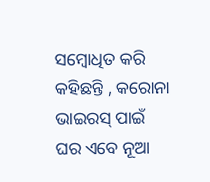ସମ୍ବୋଧିତ କରି କହିଛନ୍ତି , କରୋନା ଭାଇରସ୍ ପାଇଁ ଘର ଏବେ ନୂଆ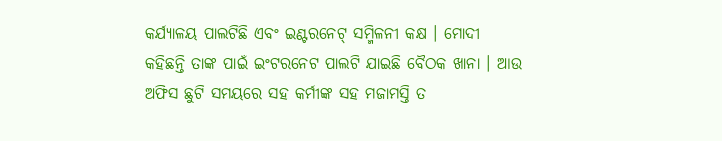କର୍ଯ୍ୟାଳୟ ପାଲଟିଛି ଏବଂ ଇଣ୍ଟରନେଟ୍ ସମ୍ମିଳନୀ କକ୍ଷ । ମୋଦୀ କହିଛନ୍ତି ତାଙ୍କ ପାଇଁ ଇଂଟରନେଟ ପାଲଟି ଯାଇଛି ବୈଠକ ଖାନା । ଆଉ ଅଫିସ ଛୁଟି ସମୟରେ ସହ କର୍ମୀଙ୍କ ସହ ମଜାମସ୍ତି ତ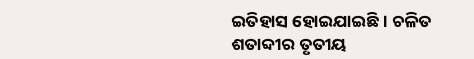ଇତିହାସ ହୋଇଯାଇଛି । ଚଳିତ ଶତାବ୍ଦୀର ତୃତୀୟ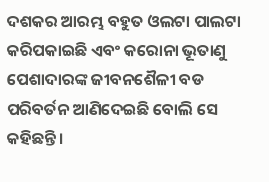ଦଶକର ଆରମ୍ଭ ବହୁତ ଓଲଟା ପାଲଟା କରିପକାଇଛି ଏବଂ କରୋନା ଭୂତାଣୁ ପେଶାଦାରଙ୍କ ଜୀବନଶୈଳୀ ବଡ ପରିବର୍ତନ ଆଣିଦେଇଛି ବୋଲି ସେ କହିଛନ୍ତି ।